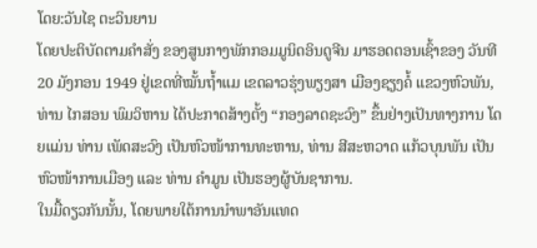ໂດຍ:ວັນໄຊ ຕະວິນຍານ
ໂດຍປະຕິບັດຕາມຄໍາສັ່ງ ຂອງສູນກາງພັກກອມມູນິດອິນດູຈີນ ມາຮອດຕອນເຊົ້າຂອງ ວັນທີ 20 ມັງກອນ 1949 ຢູ່ເຂດທີ່ໝັ້ນຖໍ້າແມ ເຂດລາວຮຸ່ງພຽງສາ ເມືອງຊຽງຄໍ້ ແຂວງຫົວພັນ, ທ່ານ ໄກສອນ ພົມວິຫານ ໄດ້ປະກາດສ້າງຕັ້ງ “ກອງລາດຊະວົງ” ຂຶ້ນຢ່າງເປັນທາງການ ໂດຍແມ່ນ ທ່ານ ເພັດສະວົງ ເປັນຫົວໜ້າການທະຫານ, ທ່ານ ສີສະຫວາດ ແກ້ວບຸນພັນ ເປັນຫົວໜ້າການເມືອງ ແລະ ທ່ານ ຄໍາມູນ ເປັນຮອງຜູ້ບັນຊາການ.
ໃນມື້ດຽວກັນນັ້ນ, ໂດຍພາຍໃຕ້ການນໍາພາອັນແທດ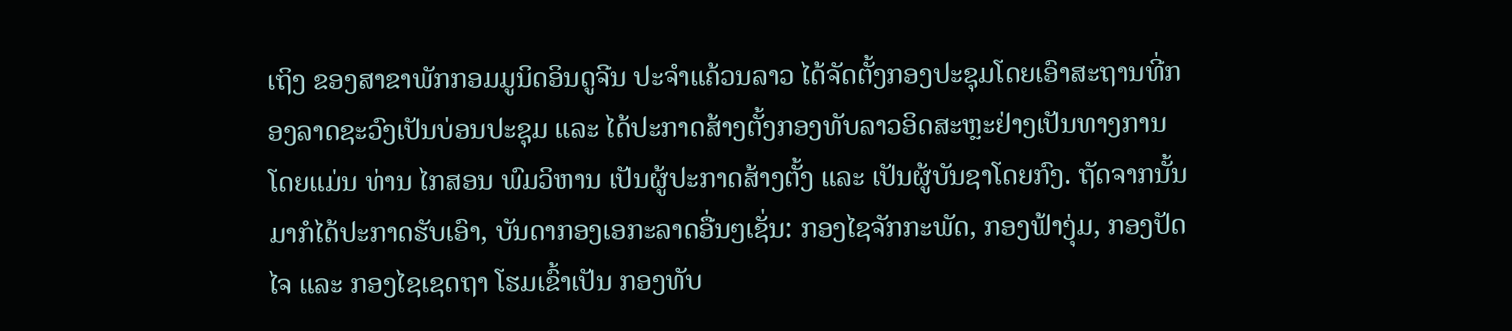ເຖິງ ຂອງສາຂາພັກກອມມູນິດອິນດູຈີນ ປະຈໍາແຄ້ວນລາວ ໄດ້ຈັດຕັ້ງກອງປະຊຸມໂດຍເອົາສະຖານທີ່ກອງລາດຊະວົງເປັນບ່ອນປະຊຸມ ແລະ ໄດ້ປະກາດສ້າງຕັ້ງກອງທັບລາວອິດສະຫຼະຢ່າງເປັນທາງການ ໂດຍແມ່ນ ທ່ານ ໄກສອນ ພົມວິຫານ ເປັນຜູ້ປະກາດສ້າງຕັ້ງ ແລະ ເປັນຜູ້ບັນຊາໂດຍກົງ. ຖັດຈາກນັ້ນມາກໍໄດ້ປະກາດຮັບເອົາ, ບັນດາກອງເອກະລາດອື່ນໆເຊັ່ນ: ກອງໄຊຈັກກະພັດ, ກອງຟ້າງຸ່ມ, ກອງປັດໄຈ ແລະ ກອງໄຊເຊດຖາ ໂຮມເຂົ້າເປັນ ກອງທັບ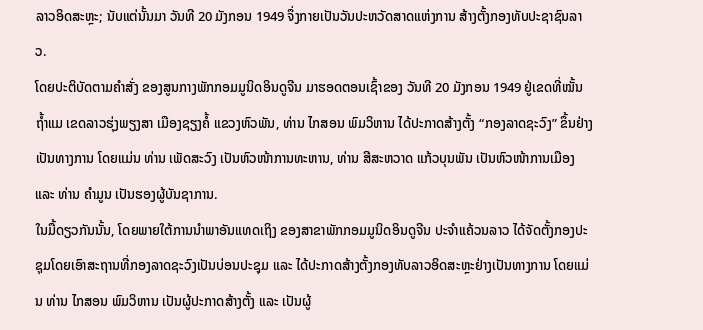ລາວອິດສະຫຼະ; ນັບແຕ່ນັ້ນມາ ວັນທີ 20 ມັງກອນ 1949 ຈຶ່ງກາຍເປັນວັນປະຫວັດສາດແຫ່ງການ ສ້າງຕັ້ງກອງທັບປະຊາຊົນລາວ.
ໂດຍປະຕິບັດຕາມຄໍາສັ່ງ ຂອງສູນກາງພັກກອມມູນິດອິນດູຈີນ ມາຮອດຕອນເຊົ້າຂອງ ວັນທີ 20 ມັງກອນ 1949 ຢູ່ເຂດທີ່ໝັ້ນຖໍ້າແມ ເຂດລາວຮຸ່ງພຽງສາ ເມືອງຊຽງຄໍ້ ແຂວງຫົວພັນ, ທ່ານ ໄກສອນ ພົມວິຫານ ໄດ້ປະກາດສ້າງຕັ້ງ “ກອງລາດຊະວົງ” ຂຶ້ນຢ່າງເປັນທາງການ ໂດຍແມ່ນ ທ່ານ ເພັດສະວົງ ເປັນຫົວໜ້າການທະຫານ, ທ່ານ ສີສະຫວາດ ແກ້ວບຸນພັນ ເປັນຫົວໜ້າການເມືອງ ແລະ ທ່ານ ຄໍາມູນ ເປັນຮອງຜູ້ບັນຊາການ.
ໃນມື້ດຽວກັນນັ້ນ, ໂດຍພາຍໃຕ້ການນໍາພາອັນແທດເຖິງ ຂອງສາຂາພັກກອມມູນິດອິນດູຈີນ ປະຈໍາແຄ້ວນລາວ ໄດ້ຈັດຕັ້ງກອງປະຊຸມໂດຍເອົາສະຖານທີ່ກອງລາດຊະວົງເປັນບ່ອນປະຊຸມ ແລະ ໄດ້ປະກາດສ້າງຕັ້ງກອງທັບລາວອິດສະຫຼະຢ່າງເປັນທາງການ ໂດຍແມ່ນ ທ່ານ ໄກສອນ ພົມວິຫານ ເປັນຜູ້ປະກາດສ້າງຕັ້ງ ແລະ ເປັນຜູ້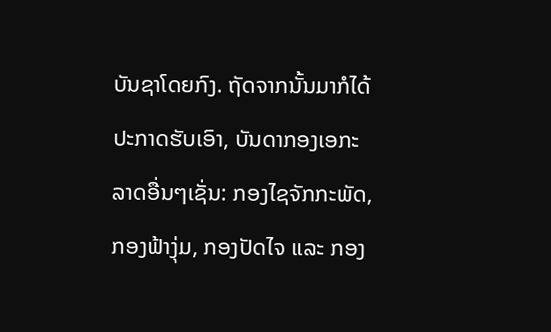ບັນຊາໂດຍກົງ. ຖັດຈາກນັ້ນມາກໍໄດ້ປະກາດຮັບເອົາ, ບັນດາກອງເອກະລາດອື່ນໆເຊັ່ນ: ກອງໄຊຈັກກະພັດ, ກອງຟ້າງຸ່ມ, ກອງປັດໄຈ ແລະ ກອງ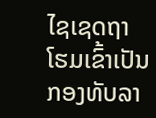ໄຊເຊດຖາ ໂຮມເຂົ້າເປັນ ກອງທັບລາ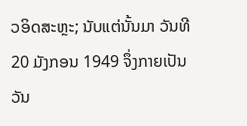ວອິດສະຫຼະ; ນັບແຕ່ນັ້ນມາ ວັນທີ 20 ມັງກອນ 1949 ຈຶ່ງກາຍເປັນວັນ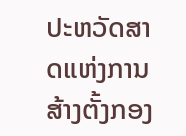ປະຫວັດສາດແຫ່ງການ ສ້າງຕັ້ງກອງ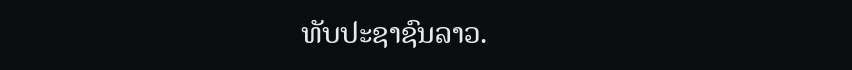ທັບປະຊາຊົນລາວ.